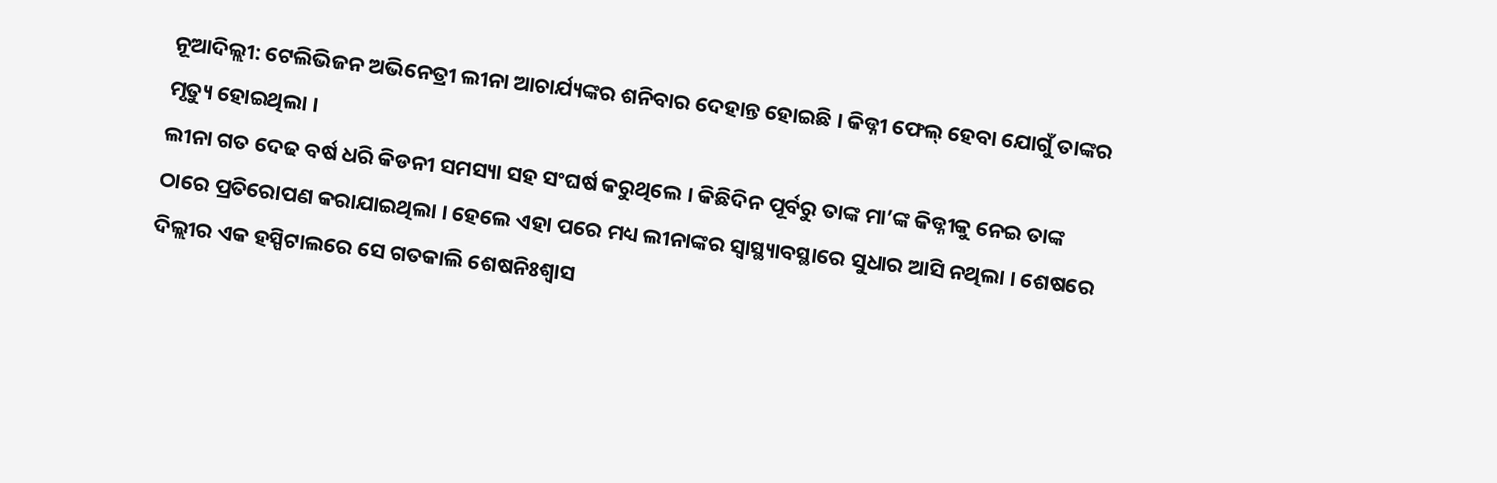ନୂଆଦିଲ୍ଲୀ: ଟେଲିଭିଜନ ଅଭିନେତ୍ରୀ ଲୀନା ଆଚାର୍ଯ୍ୟଙ୍କର ଶନିବାର ଦେହାନ୍ତ ହୋଇଛି । କିଡ୍ନୀ ଫେଲ୍ ହେବା ଯୋଗୁଁ ତାଙ୍କର ମୃତ୍ୟୁ ହୋଇଥିଲା ।
ଲୀନା ଗତ ଦେଢ ବର୍ଷ ଧରି କିଡନୀ ସମସ୍ୟା ସହ ସଂଘର୍ଷ କରୁଥିଲେ । କିଛିଦିନ ପୂର୍ବରୁ ତାଙ୍କ ମା’ଙ୍କ କିଡ୍ନୀକୁ ନେଇ ତାଙ୍କ ଠାରେ ପ୍ରତିରୋପଣ କରାଯାଇଥିଲା । ହେଲେ ଏହା ପରେ ମଧ୍ୟ ଲୀନାଙ୍କର ସ୍ବାସ୍ଥ୍ୟାବସ୍ଥାରେ ସୁଧାର ଆସି ନଥିଲା । ଶେଷରେ ଦିଲ୍ଲୀର ଏକ ହସ୍ପିଟାଲରେ ସେ ଗତକାଲି ଶେଷନିଃଶ୍ୱାସ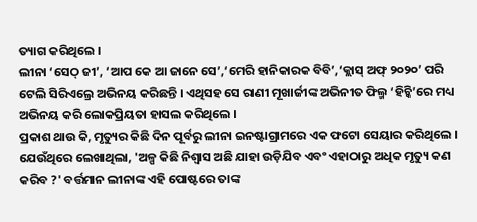ତ୍ୟାଗ କରିଥିଲେ ।
ଲୀନା ‘ସେଠ୍ ଜୀ’, ‘ଆପ କେ ଆ ଜାନେ ସେ’,‘ମେରି ହାନିକାରକ ବିବି’,‘କ୍ଲାସ୍ ଅଫ୍ ୨୦୨୦’ ପରି ଟେଲି ସିରିଏଲ୍ରେ ଅଭିନୟ କରିଛନ୍ତି । ଏଥିସହ ସେ ରାଣୀ ମୂଖାର୍ଜୀଙ୍କ ଅଭିନୀତ ଫିଲ୍ମ ‘ହିଚ୍କି’ରେ ମଧ୍ୟ ଅଭିନୟ କରି ଲୋକପ୍ରିୟତା ହାସଲ କରିଥିଲେ ।
ପ୍ରକାଶ ଥାଉ କି, ମୃତ୍ୟୁର କିଛି ଦିନ ପୂର୍ବରୁ ଲୀନା ଇନଷ୍ଟାଗ୍ରାମରେ ଏକ ଫଟୋ ସେୟାର କରିଥିଲେ । ଯେଉଁଥିରେ ଲେଖାଥିଲା, 'ଅଳ୍ପ କିଛି ନିଶ୍ବାସ ଅଛି ଯାହା ଉଡ଼ିଯିବ ଏବଂ ଏହାଠାରୁ ଅଧିକ ମୃତ୍ୟୁ କଣ କରିବ ?' ବର୍ତ୍ତମାନ ଲୀନାଙ୍କ ଏହି ପୋଷ୍ଟରେ ତାଙ୍କ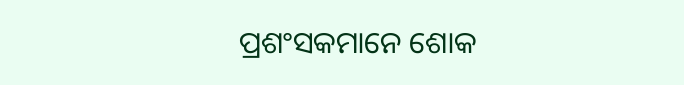ପ୍ରଶଂସକମାନେ ଶୋକ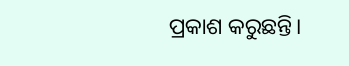ପ୍ରକାଶ କରୁଛନ୍ତି।